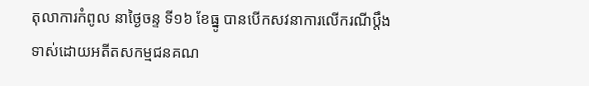តុលាការកំពូល នាថ្ងៃចន្ទ ទី១៦ ខែធ្នូ បានបើកសវនាការលើករណីប្តឹងទាស់ដោយអតីតសកម្មជនគណ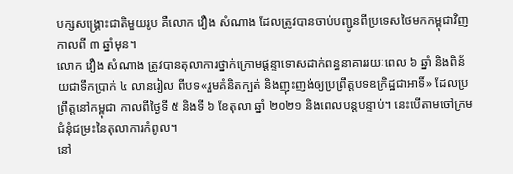បក្សសង្រ្គោះជាតិមួយរូប គឺលោក វឿង សំណាង ដែលត្រូវបានចាប់បញ្ជូនពីប្រទេសថៃមកកម្ពុជាវិញ កាលពី ៣ ឆ្នាំមុន។
លោក វឿង សំណាង ត្រូវបានតុលាការថ្នាក់ក្រោមផ្តន្ទាទោសដាក់ពន្ធនាគាររយៈពេល ៦ ឆ្នាំ និងពិន័យជាទឹកប្រាក់ ៤ លានរៀល ពីបទ«រួមគំនិតក្បត់ និងញុះញង់ឲ្យប្រព្រឹត្តបទឧក្រិដ្ឋជាអាទិ៍» ដែលប្រព្រឹត្តនៅកម្ពុជា កាលពីថ្ងៃទី ៥ និងទី ៦ ខែតុលា ឆ្នាំ ២០២១ និងពេលបន្តបន្ទាប់។ នេះបើតាមចៅក្រមជំនុំជម្រះនៃតុលាការកំពូល។
នៅ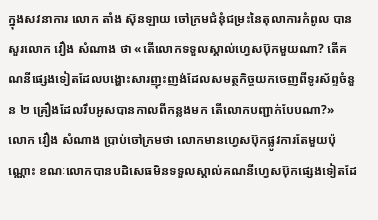ក្នុងសវនាការ លោក តាំង ស៊ុនឡាយ ចៅក្រមជំនុំជម្រះនៃតុលាការកំពូល បានសួរលោក វឿង សំណាង ថា «តើលោកទទួលស្គាល់ហ្វេសប៊ុកមួយណា? តើគណនីផ្សេងទៀតដែលបង្ហោះសារញុះញង់ដែលសមត្ថកិច្ចយកចេញពីទូរស័ព្ទចំនួន ២ គ្រឿងដែលរឹបអូសបានកាលពីកន្លងមក តើលោកបញ្ជាក់បែបណា?»
លោក វឿង សំណាង ប្រាប់ចៅក្រមថា លោកមានហ្វេសប៊ុកផ្លូវការតែមួយប៉ុណ្ណោះ ខណៈលោកបានបដិសេធមិនទទួលស្គាល់គណនីហ្វេសប៊ុកផ្សេងទៀតដែ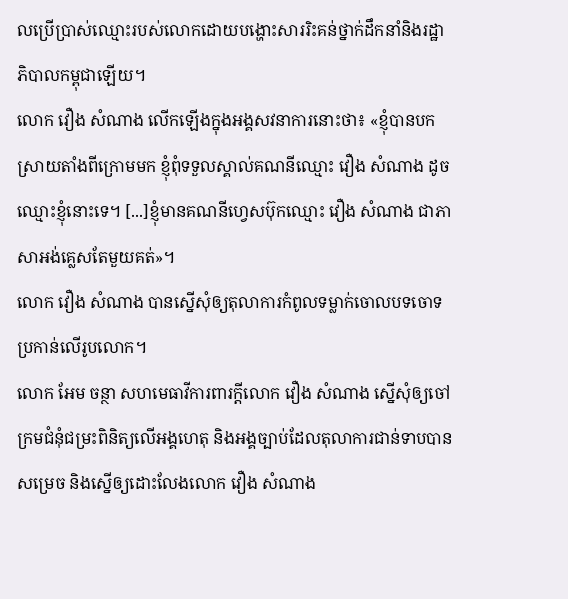លប្រើប្រាស់ឈ្មោះរបស់លោកដោយបង្ហោះសាររិះគន់ថ្នាក់ដឹកនាំនិងរដ្ឋាភិបាលកម្ពុជាឡើយ។
លោក វឿង សំណាង លើកឡើងក្នុងអង្គសវនាការនោះថា៖ «ខ្ញុំបានបកស្រាយតាំងពីក្រោមមក ខ្ញុំពុំទទួលស្គាល់គណនីឈ្មោះ វឿង សំណាង ដូចឈ្មោះខ្ញុំនោះទេ។ [...]ខ្ញុំមានគណនីហ្វេសប៊ុកឈ្មោះ វឿង សំណាង ជាភាសាអង់គ្លេសតែមួយគត់»។
លោក វឿង សំណាង បានស្នើសុំឲ្យតុលាការកំពូលទម្លាក់ចោលបទចោទប្រកាន់លើរូបលោក។
លោក អែម ចន្ថា សហមេធាវីការពារក្តីលោក វឿង សំណាង ស្នើសុំឲ្យចៅក្រមជំនុំជម្រះពិនិត្យលើអង្គហេតុ និងអង្គច្បាប់ដែលតុលាការជាន់ទាបបានសម្រេច និងស្នើឲ្យដោះលែងលោក វឿង សំណាង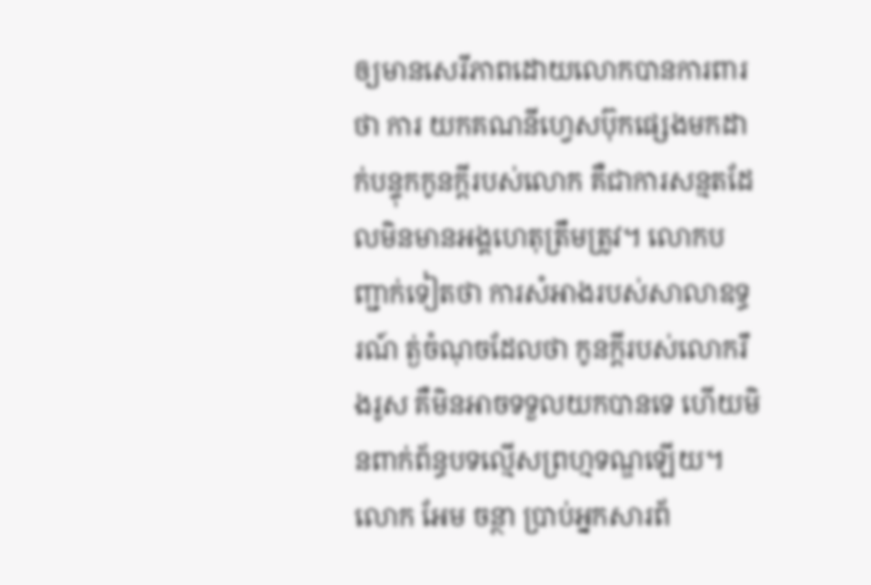ឲ្យមានសេរីភាពដោយលោកបានការពារថា ការ យកគណនីហ្វេសប៊ុកផ្សេងមកដាក់បន្ទុកកូនក្តីរបស់លោក គឺជាការសន្មតដែលមិនមានអង្គហេតុត្រឹមត្រូវ។ លោកបញ្ជាក់ទៀតថា ការសំអាងរបស់សាលាឧទ្ធរណ៍ ត្ង់ចំណុចដែលថា កូនក្តីរបស់លោករឹងរូស គឺមិនអាចទទួលយកបានទេ ហើយមិនពាក់ព័ន្ធបទល្មើសព្រហ្មទណ្ឌឡើយ។
លោក អែម ចន្ថា ប្រាប់អ្នកសារព័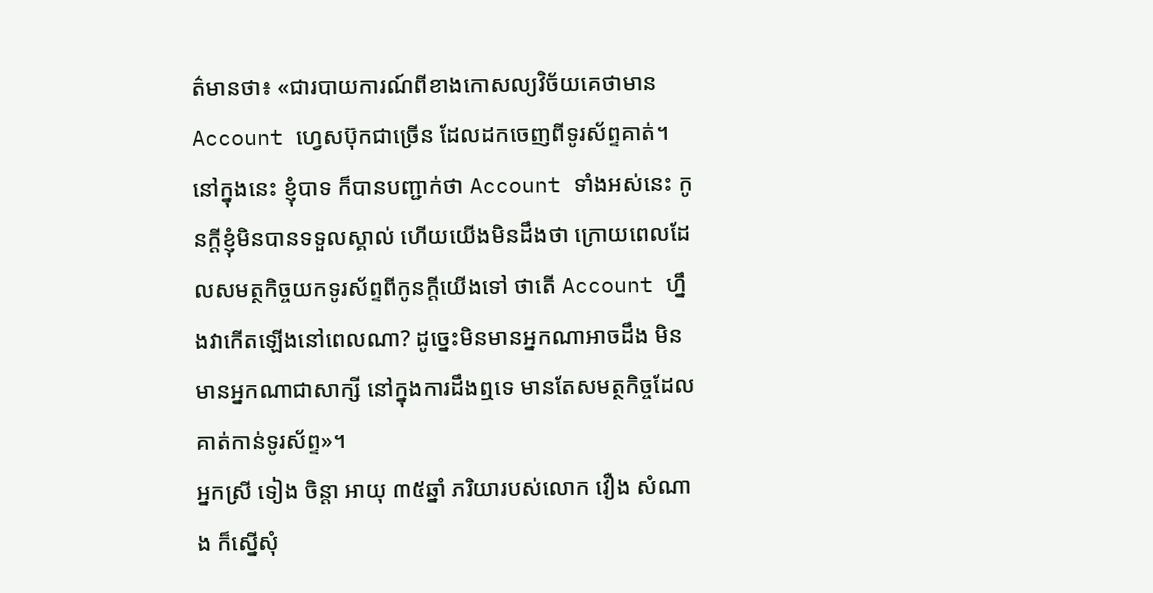ត៌មានថា៖ «ជារបាយការណ៍ពីខាងកោសល្យវិច័យគេថាមាន Account ហ្វេសប៊ុកជាច្រើន ដែលដកចេញពីទូរស័ព្ទគាត់។ នៅក្នុងនេះ ខ្ញុំបាទ ក៏បានបញ្ជាក់ថា Account ទាំងអស់នេះ កូនក្តីខ្ញុំមិនបានទទួលស្គាល់ ហើយយើងមិនដឹងថា ក្រោយពេលដែលសមត្ថកិច្ចយកទូរស័ព្ទពីកូនក្តីយើងទៅ ថាតើ Account ហ្នឹងវាកើតឡើងនៅពេលណា? ដូច្នេះមិនមានអ្នកណាអាចដឹង មិនមានអ្នកណាជាសាក្សី នៅក្នុងការដឹងឮទេ មានតែសមត្ថកិច្ចដែលគាត់កាន់ទូរស័ព្ទ»។
អ្នកស្រី ទៀង ចិន្តា អាយុ ៣៥ឆ្នាំ ភរិយារបស់លោក វឿង សំណាង ក៏ស្នើសុំ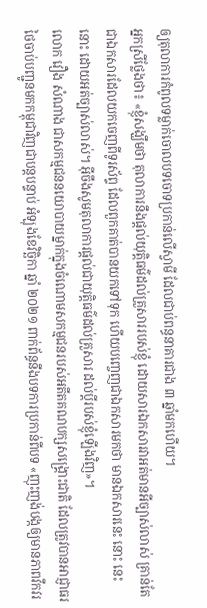ឲ្យតុលាការកំពូលទម្លាក់ចោលបទចោទប្រកាន់លើស្វាមី ដែលជាប់ពន្ធនាគារជាង ៣ ឆ្នាំមកហើយ។
អ្នកស្រីថ្លែងថា៖ «ខ្ញុំសង្ឃឹមថា តុលាការនឹងផ្តល់យុត្តិធម៌ដល់គ្រួសាររបស់ខ្ញុំ ដោយសារឯកសារវាអត់មានអីច្បាស់លាស់ គ្រាន់តែជាឯកសារដែលយកចេញពីទូរស័ព្ទ ដែលពួកគាត់បានយកទៅទុក ហើយបញ្ចេញជាឯកសារមកថា មានឯកសារនេះ នោះ នេះ នោះ ដោយអត់ច្បាស់លាស់។ អ៊ីចឹងសូមតុលាការផ្តល់ជាយុត្តិធម៌ដល់គ្រួសារ ដល់ប្តីរបស់ខ្ញុំឡើងវិញ»។
លោក វឿង សំណាង ជាសកម្មជននយោបាយម្នាក់ក្នុងចំណោមសកម្មជនរបស់អតីតគណបក្សសង្គ្រោះជាតិ ដែលត្រូវបានអាជ្ញាធរថៃចាប់បញ្ជូនមកកម្ពុជាវិញជាបន្តបន្ទាប់ អំឡុងខែវិច្ឆិកា ឆ្នាំ ២០២១ ពាក់ព័ន្ធនឹងបទការប្រកាន់ពីបទ «ញុះញង់បង្កឲ្យមានភាពវឹកវរ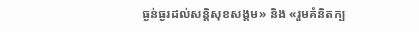ធ្ងន់ធ្ងរដល់សន្តិសុខសង្គម» និង «រួមគំនិតក្ប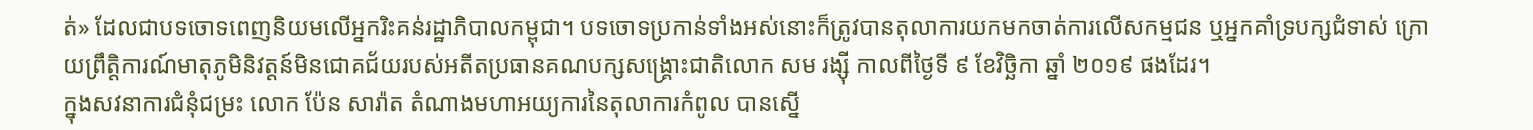ត់» ដែលជាបទចោទពេញនិយមលើអ្នករិះគន់រដ្ឋាភិបាលកម្ពុជា។ បទចោទប្រកាន់ទាំងអស់នោះក៏ត្រូវបានតុលាការយកមកចាត់ការលើសកម្មជន ឬអ្នកគាំទ្របក្សជំទាស់ ក្រោយព្រឹត្តិការណ៍មាតុភូមិនិវត្តន៍មិនជោគជ័យរបស់អតីតប្រធានគណបក្សសង្គ្រោះជាតិលោក សម រង្ស៊ី កាលពីថ្ងៃទី ៩ ខែវិច្ឆិកា ឆ្នាំ ២០១៩ ផងដែរ។
ក្នុងសវនាការជំនុំជម្រះ លោក ប៉ែន សារ៉ាត តំណាងមហាអយ្យការនៃតុលាការកំពូល បានស្នើ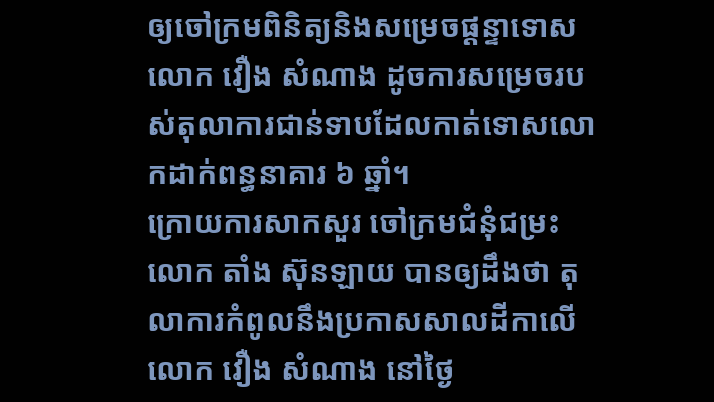ឲ្យចៅក្រមពិនិត្យនិងសម្រេចផ្តន្ទាទោសលោក វឿង សំណាង ដូចការសម្រេចរបស់តុលាការជាន់ទាបដែលកាត់ទោសលោកដាក់ពន្ធនាគារ ៦ ឆ្នាំ។
ក្រោយការសាកសួរ ចៅក្រមជំនុំជម្រះ លោក តាំង ស៊ុនឡាយ បានឲ្យដឹងថា តុលាការកំពូលនឹងប្រកាសសាលដីកាលើលោក វឿង សំណាង នៅថ្ងៃ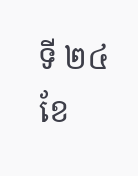ទី ២៤ ខែ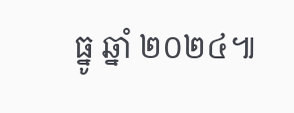ធ្នូ ឆ្នាំ ២០២៤៕